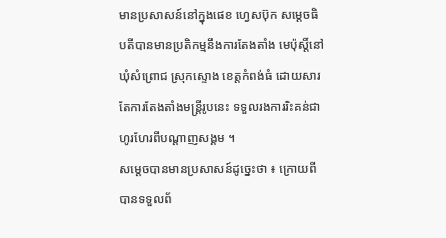មានប្រសាសន៍នៅក្នុងផេខ ហ្វេសប៊ុក សម្តេចធិបតីបានមានប្រតិកម្មនឹងការតែងតាំង មេប៉ុស្តិ៍នៅឃុំសំព្រោជ ស្រុកស្ទោង ខេត្តកំពង់ធំ ដោយសារតែការតែងតាំងមន្ត្រីរូបនេះ ទទួលរងការរិះគន់ជាហូរហែរពីបណ្តាញសង្គម ។
សម្តេចបានមានប្រសាសន៍ដូច្នេះថា ៖ ក្រោយពីបានទទួលព័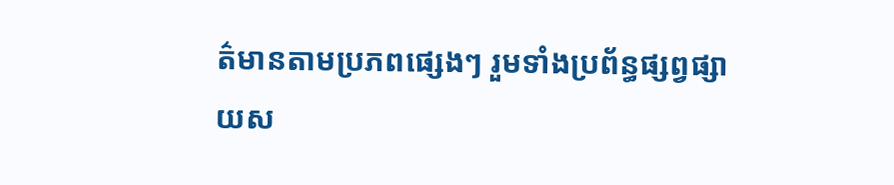ត៌មានតាមប្រភពផ្សេងៗ រួមទាំងប្រព័ន្ធផ្សព្វផ្សាយស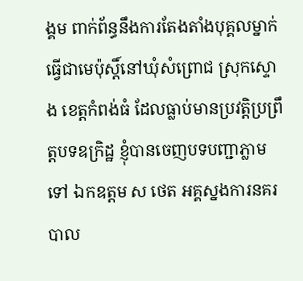ង្គម ពាក់ព័ន្ធនឹងការតែងតាំងបុគ្គលម្នាក់ធ្វើជាមេប៉ុស្តិ៍នៅឃុំសំព្រោជ ស្រុកស្ទោង ខេត្តកំពង់ធំ ដែលធ្លាប់មានប្រវត្តិប្រព្រឹត្តបទឧក្រិដ្ឋ ខ្ញុំបានចេញបទបញ្ជាភ្លាមទៅ ឯកឧត្តម ស ថេត អគ្គស្នងការនគរបាល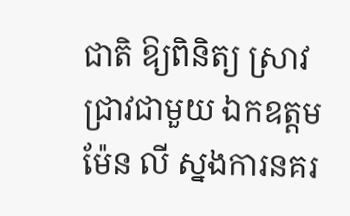ជាតិ ឱ្យពិនិត្យ ស្រាវជ្រាវជាមួយ ឯកឧត្តម ម៉ែន លី ស្នងការនគរ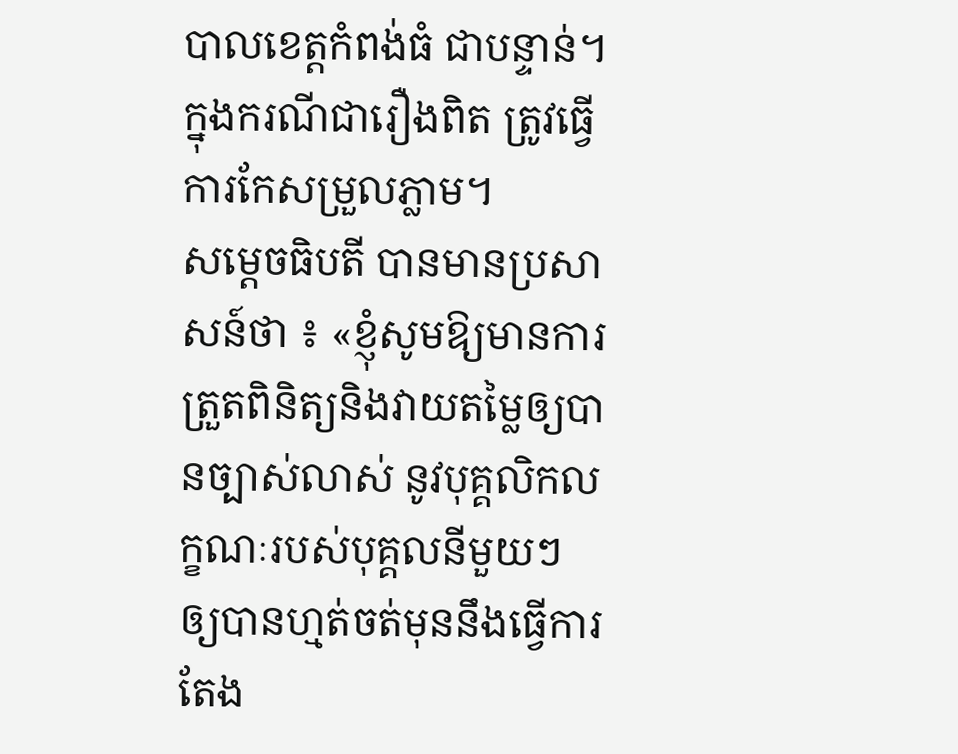បាលខេត្តកំពង់ធំ ជាបន្ទាន់។ ក្នុងករណីជារឿងពិត ត្រូវធ្វើការកែសម្រួលភ្លាម។
សម្តេចធិបតី បានមានប្រសាសន៍ថា ៖ «ខ្ញុំសូមឱ្យមានការត្រួតពិនិត្យនិងវាយតម្លៃឲ្យបានច្បាស់លាស់ នូវបុគ្គលិកលក្ខណៈរបស់បុគ្គលនីមួយៗ ឲ្យបានហ្មត់ចត់មុននឹងធ្វើការតែង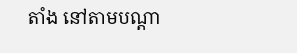តាំង នៅតាមបណ្ដា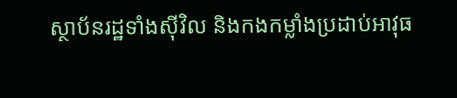ស្ថាប័នរដ្ឋទាំងស៊ីវិល និងកងកម្លាំងប្រដាប់អាវុធ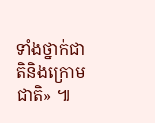ទាំងថ្នាក់ជាតិនិងក្រោមជាតិ» ៕